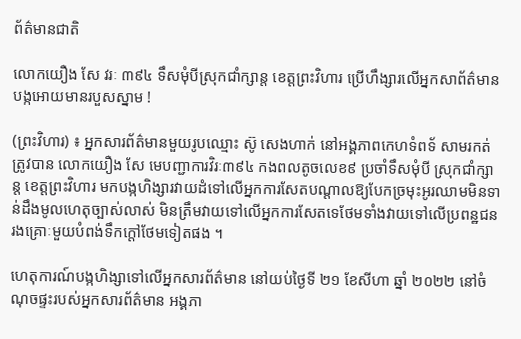ព័ត៌មានជាតិ

លោកយឿង សែ វរៈ ៣៩៤ ទឹសមុំបីស្រុកជាំក្សាន្ត ខេត្តព្រះវិហារ ប្រើហឹង្សារលើអ្នកសាព័ត៌មាន បង្កអោយមានរបួសស្នាម !

(ព្រះវិហារ) ៖ អ្នកសារព័ត៌មានមួយរូបឈ្មោះ ស៊ូ សេងហាក់ នៅអង្គភាពកេហទំពទ័ សាមរកត់ ត្រូវបាន លោកយឿង សែ មេបញ្ជាការវិរៈ៣៩៤ កងពលតូចលេខ៩ ប្រចាំទឹសមុំបី ស្រុកជាំក្សាន្ត ខេត្តព្រះវិហារ មកបង្កហិង្សារវាយដំទៅលើអ្នកការសែតបណ្ដាលឱ្យបែកច្រមុះអូរឈាមមិនទាន់ដឹងមូលហេតុច្បាស់លាស់ មិនត្រឹមវាយទៅលើអ្នកការសែតទេថែមទាំងវាយទៅលើប្រពន្ឋជនរងគ្រោៈមួយបំពង់ទឹកក្តៅថែមទៀតផង ។

ហេតុការណ៍បង្កហិង្សាទៅលើអ្នកសារព័ត៌មាន នៅយប់ថ្ងៃទី ២១ ខែសីហា ឆ្នាំ ២០២២ នៅចំណុចផ្ទះរបស់អ្នកសារព័ត៌មាន អង្គភា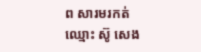ព សារមរកត់ ឈ្មោះ ស៊ូ សេង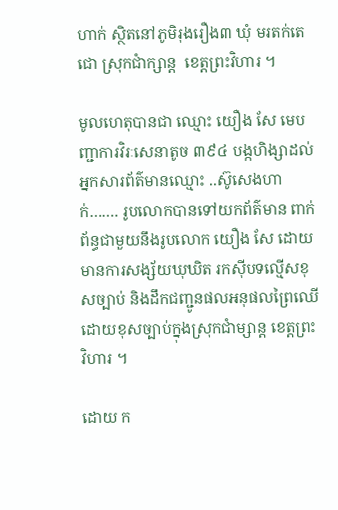ហាក់ ស្ថិតនៅភូមិរុងរឿង៣ ឃុំ មរតក់តេជោ ស្រុកជាំក្សាន្ត  ខេត្តព្រះវិហារ ។

មូលហេតុបានជា ឈ្មោះ យឿង សែ មេបញ្ជាការវិរៈសេនាតូច ៣៩៤ បង្កហិង្សាដល់អ្នកសារព័ត៌មានឈ្មោះ ..ស៊ូសេងហាក់……. រូបលោកបានទៅយកព័ត៌មាន ពាក់ព័ន្ធជាមួយនឹងរូបលោក យឿង សែ ដោយមានការសង្ស័យឃុឃិត រកស៊ីបទល្មើសខុសច្បាប់ និងដឹកជញ្ជូនផលអនុផលព្រៃឈើដោយខុសច្បាប់ក្នុងស្រុកជាំម្សាន្ត ខេត្តព្រះវិហារ ។

ដោយ ក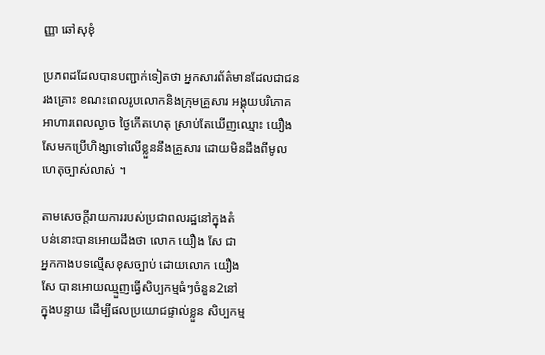ញ្ញា ឆៅសុខុំ

ប្រភពដដែលបានបញ្ជាក់ទៀតថា អ្នកសារព័ត៌មានដែលជាជនរងគ្រោះ ខណះពេលរូបលោកនិងក្រុមគ្រួសារ អង្គុយបរិភោគអាហារពេលល្ងាច ថ្ងៃកើតហេតុ ស្រាប់តែឃើញឈ្មោះ យឿង សែមកប្រើហិង្សាទៅលើខ្លួននឹងគ្រួសារ ដោយមិនដឹងពីមូលហេតុច្បាស់លាស់ ។

តាមសេចក្តីរាយការរបស់ប្រជាពលរដ្ឋនៅក្នុងតំ
បន់នោះបានអោយដឹងថា លោក យឿង សែ ជា
អ្នកកាងបទល្មើសខុសច្បាប់ ដោយលោក យឿង
សែ បានអោយឈ្មួញធ្វើសិប្បកម្មធំៗចំនួន2នៅ
ក្នុងបន្ទាយ ដើម្បីផលប្រយោជផ្ទាល់ខ្លួន សិប្បកម្ម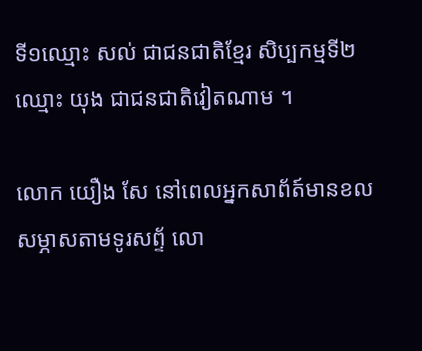ទី១ឈ្មោះ សល់ ជាជនជាតិខ្មែរ សិប្បកម្មទី២ ឈ្មោះ យុង ជាជនជាតិវៀតណាម ។

លោក យឿង សែ នៅពេលអ្នកសាព័ត៍មានខល
សម្ភាសតាមទូរសព្ទ័ លោ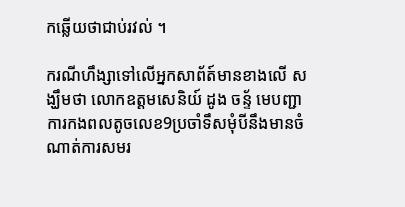កឆ្លើយថាជាប់រវល់ ។

ករណីហឹង្សាទៅលើអ្នកសាព័ត៍មានខាងលើ សង្ឃឹមថា លោកឧត្តមសេនិយ៍ ដូង ចន្ទ័ មេបញ្ជា
ការកងពលតូចលេខ9ប្រចាំទឹសមុំបីនឹងមានចំណាត់ការសមរ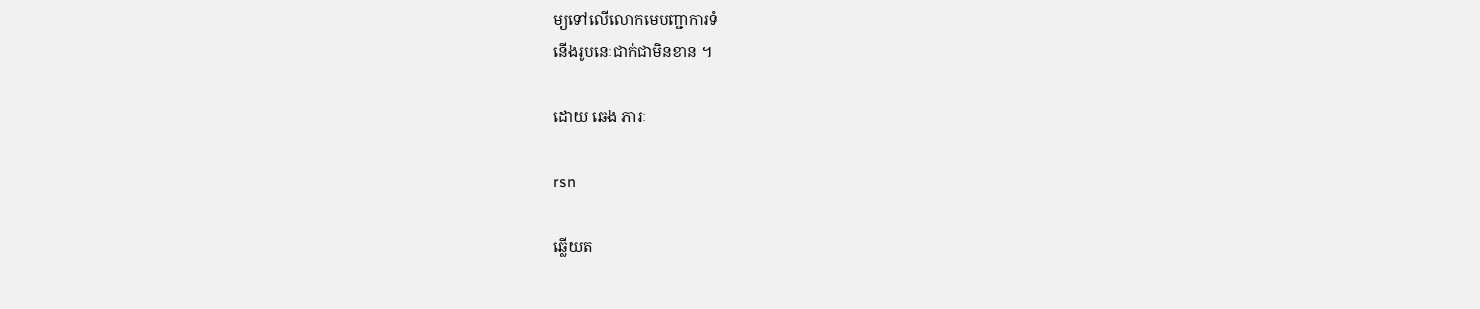ម្យទៅលើលោកមេបញ្ជាការទំ
នើងរូបនេៈជាក់ជាមិនខាន ។

ដោយ ឆេង ភារៈ

rsn

ឆ្លើយត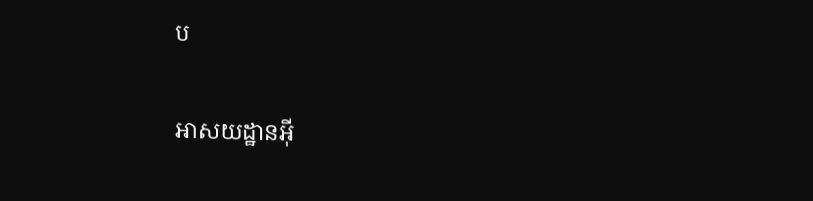ប

អាសយដ្ឋានអ៊ី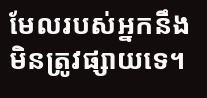មែលរបស់អ្នកនឹងមិនត្រូវផ្សាយទេ។